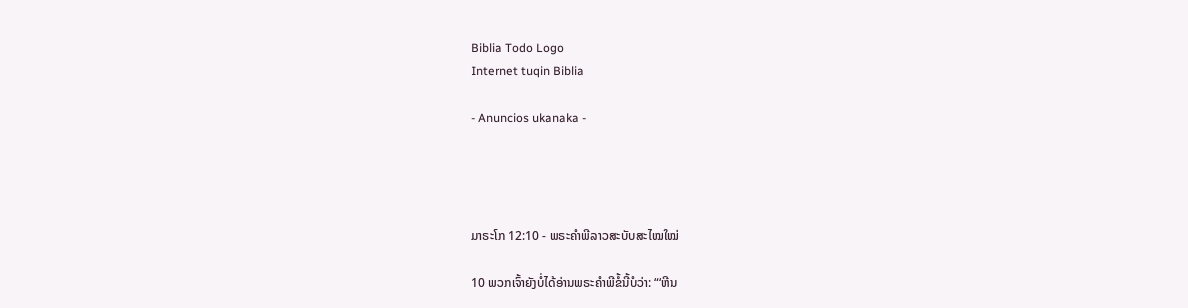Biblia Todo Logo
Internet tuqin Biblia

- Anuncios ukanaka -




ມາຣະໂກ 12:10 - ພຣະຄຳພີລາວສະບັບສະໄໝໃໝ່

10 ພວກເຈົ້າຍັງບໍ່ໄດ້ອ່ານພຣະຄຳພີຂໍ້ນີ້ບໍວ່າ: “‘ຫີນ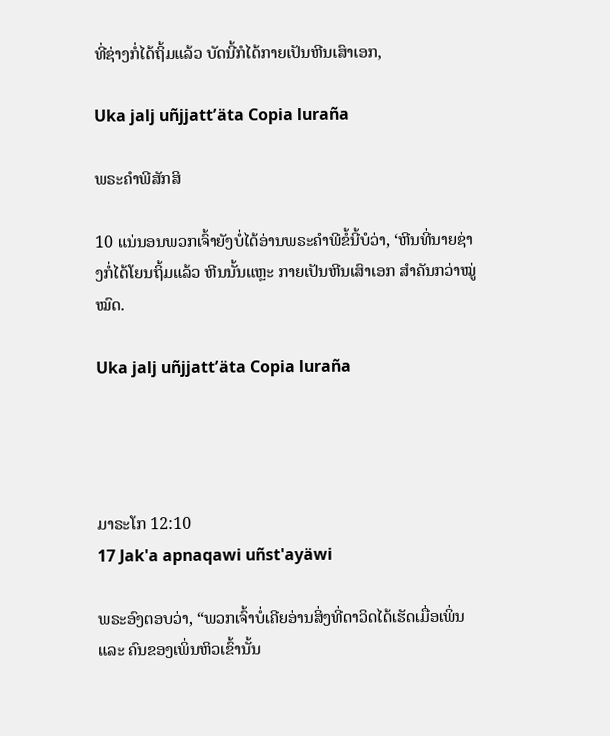ທີ່ຊ່າງກໍ່ໄດ້ຖິ້ມແລ້ວ ບັດນີ້ກໍໄດ້ກາຍເປັນຫີນເສົາເອກ,

Uka jalj uñjjattʼäta Copia luraña

ພຣະຄຳພີສັກສິ

10 ແນ່ນອນພວກເຈົ້າຍັງບໍ່ໄດ້ອ່ານພຣະຄຳພີຂໍ້ນີ້ບໍວ່າ, ‘ຫີນທີ່ນາຍຊ່າງກໍ່ໄດ້ໂຍນຖິ້ມແລ້ວ ຫີນນັ້ນແຫຼະ ກາຍເປັນຫີນເສົາເອກ ສຳຄັນກວ່າໝູ່ໝົດ.

Uka jalj uñjjattʼäta Copia luraña




ມາຣະໂກ 12:10
17 Jak'a apnaqawi uñst'ayäwi

ພຣະອົງຕອບວ່າ, “ພວກເຈົ້າບໍ່ເຄີຍອ່ານສິ່ງທີ່ດາວິດໄດ້ເຮັດເມື່ອເພິ່ນ ແລະ ຄົນຂອງເພິ່ນຫິວເຂົ້ານັ້ນ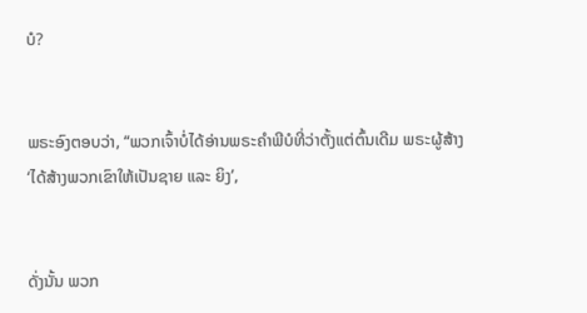ບໍ?


ພຣະອົງຕອບວ່າ, “ພວກເຈົ້າບໍ່ໄດ້ອ່ານພຣະຄຳພີບໍທີ່ວ່າຕັ້ງແຕ່ຕົ້ນເດີມ ພຣະຜູ້ສ້າງ ‘ໄດ້ສ້າງພວກເຂົາໃຫ້ເປັນຊາຍ ແລະ ຍິງ’,


ດັ່ງນັ້ນ ພວກ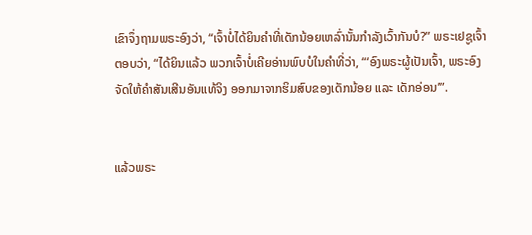ເຂົາຈຶ່ງຖາມພຣະອົງວ່າ, “ເຈົ້າບໍ່ໄດ້ຍິນຄຳທີ່ເດັກນ້ອຍເຫລົ່ານັ້ນກຳລັງເວົ້າກັນບໍ?” ພຣະເຢຊູເຈົ້າຕອບວ່າ, “ໄດ້ຍິນແລ້ວ ພວກເຈົ້າບໍ່ເຄີຍອ່ານພົບບໍໃນຄຳທີ່ວ່າ, “‘ອົງພຣະຜູ້ເປັນເຈົ້າ, ພຣະອົງຈັດໃຫ້ຄຳສັນເສີນອັນແທ້ຈິງ ອອກມາຈາກຮິມສົບຂອງເດັກນ້ອຍ ແລະ ເດັກອ່ອນ’”.


ແລ້ວພຣະ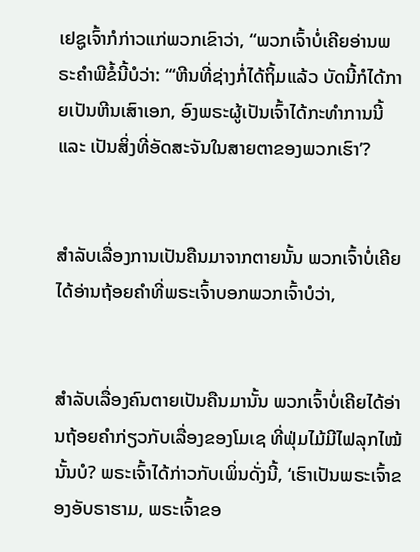ເຢຊູເຈົ້າກໍກ່າວແກ່ພວກເຂົາວ່າ, “ພວກເຈົ້າບໍ່ເຄີຍອ່ານພຣະຄຳພີຂໍ້ນີ້ບໍວ່າ: “‘ຫີນທີ່ຊ່າງກໍ່ໄດ້ຖິ້ມແລ້ວ ບັດນີ້ກໍໄດ້ກາຍເປັນຫີນເສົາເອກ, ອົງພຣະຜູ້ເປັນເຈົ້າໄດ້ກະທຳການນີ້ ແລະ ເປັນສິ່ງທີ່ອັດສະຈັນໃນສາຍຕາຂອງພວກເຮົາ’?


ສຳລັບເລື່ອງການເປັນຄືນມາຈາກຕາຍນັ້ນ ພວກເຈົ້າບໍ່ເຄີຍໄດ້ອ່ານຖ້ອຍຄຳທີ່ພຣະເຈົ້າບອກພວກເຈົ້າບໍວ່າ,


ສຳລັບເລື່ອງຄົນຕາຍເປັນຄືນມານັ້ນ ພວກເຈົ້າບໍ່ເຄີຍໄດ້ອ່ານຖ້ອຍຄຳກ່ຽວກັບເລື່ອງຂອງໂມເຊ ທີ່ຟຸ່ມໄມ້ມີໄຟລຸກໄໝ້ນັ້ນບໍ? ພຣະເຈົ້າໄດ້ກ່າວກັບເພິ່ນດັ່ງນີ້, ‘ເຮົາເປັນພຣະເຈົ້າຂອງອັບຣາຮາມ, ພຣະເຈົ້າຂອ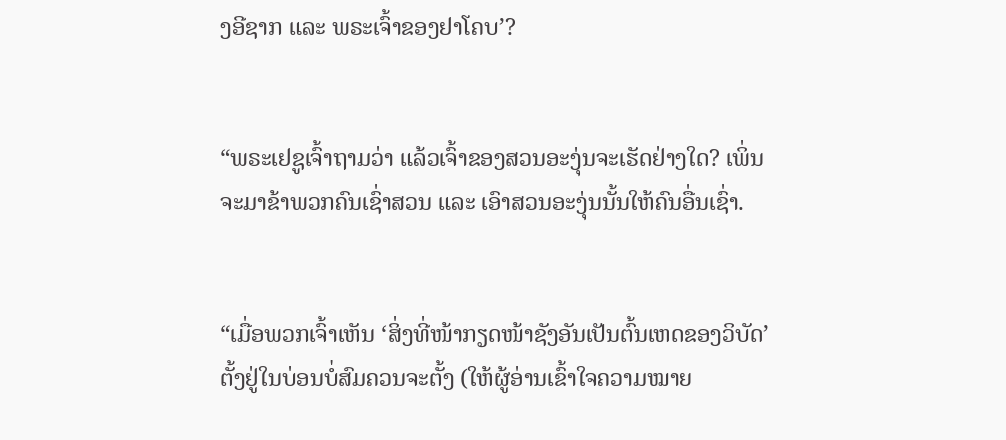ງອີຊາກ ແລະ ພຣະເຈົ້າຂອງຢາໂຄບ’?


“ພຣະເຢຊູເຈົ້າຖາມວ່າ ແລ້ວເຈົ້າຂອງສວນອະງຸ່ນຈະເຮັດຢ່າງໃດ? ເພິ່ນຈະມາຂ້າພວກຄົນເຊົ່າສວນ ແລະ ເອົາສວນອະງຸ່ນນັ້ນໃຫ້ຄົນອື່ນເຊົ່າ.


“ເມື່ອພວກເຈົ້າເຫັນ ‘ສິ່ງທີ່ໜ້າກຽດໜ້າຊັງອັນເປັນຕົ້ນເຫດຂອງວິບັດ’ ຕັ້ງຢູ່ໃນບ່ອນບໍ່ສົມຄວນຈະຕັ້ງ (ໃຫ້ຜູ້ອ່ານເຂົ້າໃຈຄວາມໝາຍ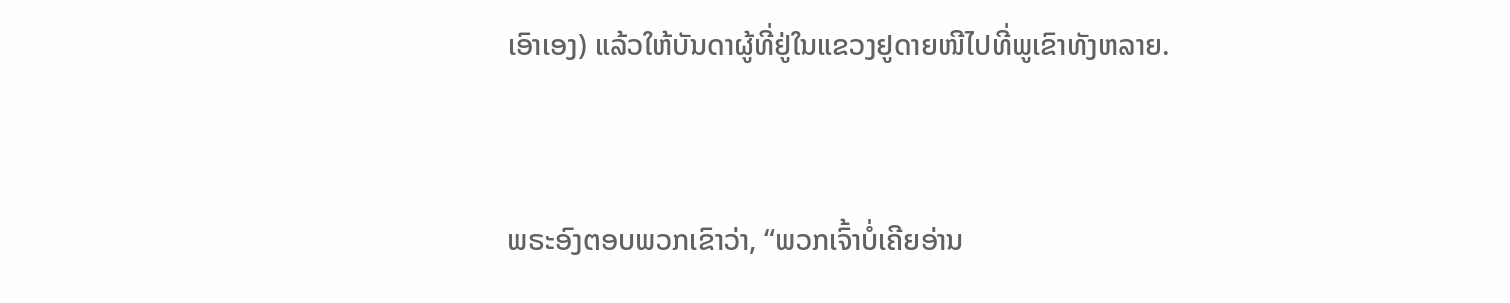ເອົາເອງ) ແລ້ວໃຫ້ບັນດາຜູ້ທີ່ຢູ່ໃນແຂວງຢູດາຍໜີໄປທີ່ພູເຂົາທັງຫລາຍ.


ພຣະອົງຕອບພວກເຂົາວ່າ, “ພວກເຈົ້າບໍ່ເຄີຍອ່ານ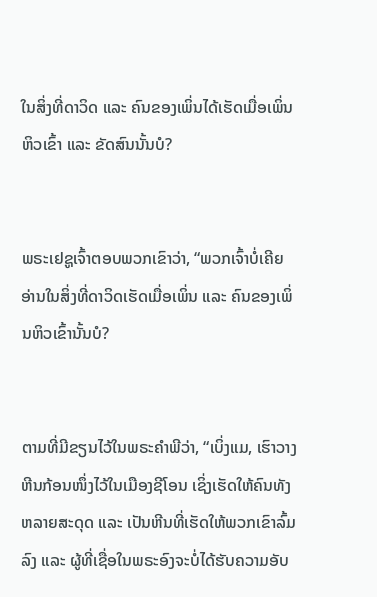ໃນສິ່ງທີ່ດາວິດ ແລະ ຄົນຂອງເພິ່ນໄດ້ເຮັດເມື່ອເພິ່ນຫິວເຂົ້າ ແລະ ຂັດສົນນັ້ນບໍ?


ພຣະເຢຊູເຈົ້າຕອບພວກເຂົາວ່າ, “ພວກເຈົ້າບໍ່ເຄີຍອ່ານໃນສິ່ງທີ່ດາວິດເຮັດເມື່ອເພິ່ນ ແລະ ຄົນຂອງເພິ່ນຫິວເຂົ້ານັ້ນບໍ?


ຕາມທີ່ມີຂຽນໄວ້ໃນພຣະຄຳພີວ່າ, “ເບິ່ງແມ, ເຮົາວາງຫີນກ້ອນໜຶ່ງໄວ້ໃນເມືອງຊີໂອນ ເຊິ່ງເຮັດໃຫ້ຄົນທັງຫລາຍສະດຸດ ແລະ ເປັນຫີນທີ່ເຮັດໃຫ້ພວກເຂົາລົ້ມລົງ ແລະ ຜູ້ທີ່ເຊື່ອໃນພຣະອົງຈະບໍ່ໄດ້ຮັບຄວາມອັບ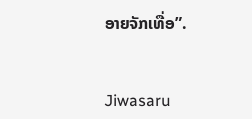ອາຍຈັກເທື່ອ”.


Jiwasaru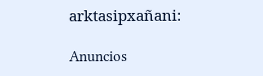arktasipxañani:

Anuncios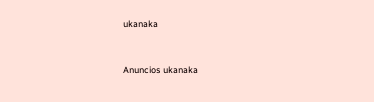ukanaka


Anuncios ukanaka